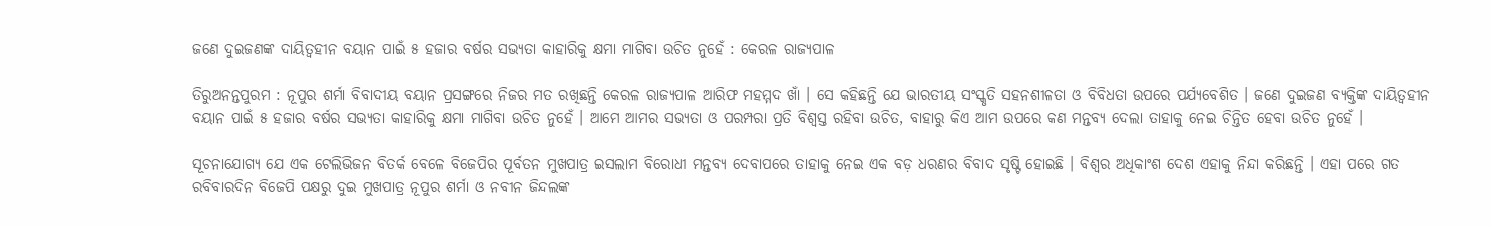ଜଣେ ଦୁଇଜଣଙ୍କ ଦାୟିତ୍ବହୀନ ବୟାନ ପାଇଁ ୫ ହଜାର ବର୍ଷର ସଭ୍ୟତା କାହାରିକୁ କ୍ଷମା ମାଗିବା ଉଚିତ ନୁହେଁ : କେରଳ ରାଜ୍ୟପାଳ

ତିରୁଅନନ୍ତପୁରମ : ନୂପୁର ଶର୍ମା ବିବାଦୀୟ ବୟାନ ପ୍ରସଙ୍ଗରେ ନିଜର ମତ ରଖିଛନ୍ତି କେରଳ ରାଜ୍ୟପାଳ ଆରିଫ ମହମ୍ମଦ ଖାଁ । ସେ କହିଛନ୍ତି ଯେ ଭାରତୀୟ ସଂସ୍କୃତି ସହନଶୀଳତା ଓ ବିବିଧତା ଉପରେ ପର୍ଯ୍ୟବେଶିତ । ଜଣେ ଦୁଇଜଣ ବ୍ୟକ୍ତିଙ୍କ ଦାୟିତ୍ବହୀନ ବୟାନ ପାଇଁ ୫ ହଜାର ବର୍ଷର ସଭ୍ୟତା କାହାରିକୁ କ୍ଷମା ମାଗିବା ଉଚିତ ନୁହେଁ । ଆମେ ଆମର ସଭ୍ୟତା ଓ ପରମ୍ପରା ପ୍ରତି ବିଶ୍ବସ୍ତ ରହିବା ଉଚିତ, ବାହାରୁ କିଏ ଆମ ଉପରେ କଣ ମନ୍ତବ୍ୟ ଦେଲା ତାହାକୁ ନେଇ ଚିନ୍ତିତ ହେବା ଉଚିତ ନୁହେଁ ।

ସୂଚନାଯୋଗ୍ୟ ଯେ ଏକ ଟେଲିଭିଜନ ବିତର୍କ ବେଳେ ବିଜେପିର ପୂର୍ବତନ ମୁଖପାତ୍ର ଇସଲାମ ବିରୋଧୀ ମନ୍ତବ୍ୟ ଦେବାପରେ ତାହାକୁ ନେଇ ଏକ ବଡ଼ ଧରଣର ବିବାଦ ସୃଷ୍ଟି ହୋଇଛି । ବିଶ୍ବର ଅଧିକାଂଶ ଦେଶ ଏହାକୁ ନିନ୍ଦା କରିଛନ୍ତି । ଏହା ପରେ ଗତ ରବିବାରଦିନ ବିଜେପି ପକ୍ଷରୁ ଦୁଇ ମୁଖପାତ୍ର ନୂପୁର ଶର୍ମା ଓ ନବୀନ ଜିନ୍ଦଲଙ୍କ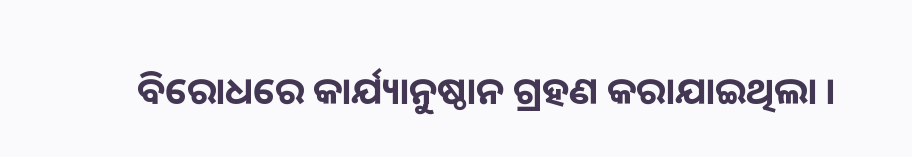ବିରୋଧରେ କାର୍ଯ୍ୟାନୁଷ୍ଠାନ ଗ୍ରହଣ କରାଯାଇଥିଲା ।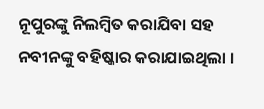ନୂପୁରଙ୍କୁ ନିଲମ୍ବିତ କରାଯିବା ସହ ନବୀନଙ୍କୁ ବହିଷ୍କାର କରାଯାଇଥିଲା ।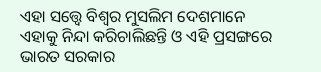ଏହା ସତ୍ତ୍ବେ ବିଶ୍ବର ମୁସଲିମ ଦେଶମାନେ ଏହାକୁ ନିନ୍ଦା କରିଚାଲିଛନ୍ତି ଓ ଏହି ପ୍ରସଙ୍ଗରେ ଭାରତ ସରକାର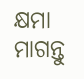କ୍ଷମା ମାଗନ୍ତୁ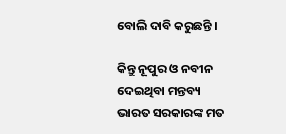ବୋଲି ଦାବି କରୁଛନ୍ତି ।

କିନ୍ତୁ ନୂପୁର ଓ ନବୀନ ଦେଇଥିବା ମନ୍ତବ୍ୟ ଭାରତ ସରକାରଙ୍କ ମତ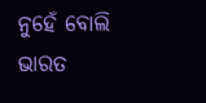ନୁହେଁ ବୋଲି ଭାରତ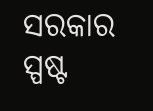ସରକାର ସ୍ପଷ୍ଟ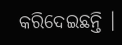କରିଦେଇଛନ୍ତି ।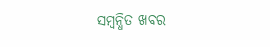ସମ୍ବନ୍ଧିତ ଖବର